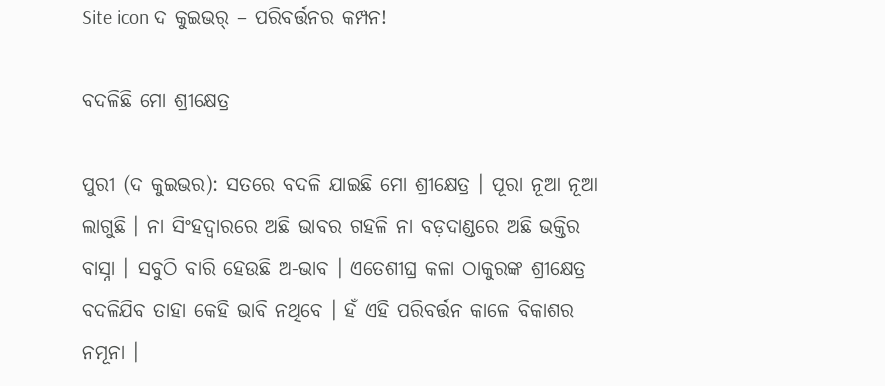Site icon ଦ କୁଇଭର୍ – ପରିବର୍ତ୍ତନର କମ୍ପନ!

ବଦଳିଛି ମୋ ଶ୍ରୀକ୍ଷେତ୍ର

ପୁରୀ (ଦ କୁଇଭର): ସତରେ ବଦଳି ଯାଇଛି ମୋ ଶ୍ରୀକ୍ଷେତ୍ର । ପୂରା ନୂଆ ନୂଆ ଲାଗୁଛି । ନା ସିଂହଦ୍ୱାରରେ ଅଛି ଭାବର ଗହଳି ନା ବଡ଼ଦାଣ୍ଡରେ ଅଛି ଭକ୍ତିର ବାସ୍ନା । ସବୁଠି ବାରି ହେଉଛି ଅ-ଭାବ । ଏତେଶୀଘ୍ର କଳା ଠାକୁରଙ୍କ ଶ୍ରୀକ୍ଷେତ୍ର ବଦଳିଯିବ ତାହା କେହି ଭାବି ନଥିବେ । ହଁ ଏହି ପରିବର୍ତ୍ତନ କାଳେ ବିକାଶର ନମୂନା ।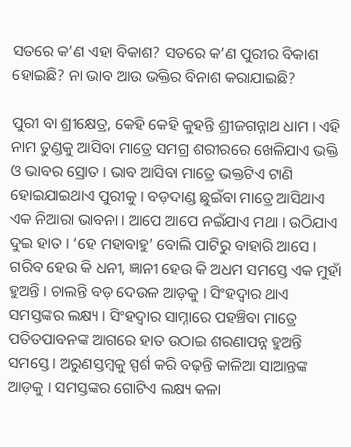ସତରେ କ’ଣ ଏହା ବିକାଶ? ସତରେ କ’ଣ ପୁରୀର ବିକାଶ ହୋଇଛି? ନା ଭାବ ଆଉ ଭକ୍ତିର ବିନାଶ କରାଯାଇଛି?

ପୁରୀ ବା ଶ୍ରୀକ୍ଷେତ୍ର, କେହି କେହି କୁହନ୍ତି ଶ୍ରୀଜଗନ୍ନାଥ ଧାମ । ଏହି ନାମ ତୁଣ୍ଡକୁ ଆସିବା ମାତ୍ରେ ସମଗ୍ର ଶରୀରରେ ଖେଳିଯାଏ ଭକ୍ତି ଓ ଭାବର ସ୍ରୋତ । ଭାବ ଆସିବା ମାତ୍ରେ ଭକ୍ତଟିଏ ଟାଣି ହୋଇଯାଇଥାଏ ପୁରୀକୁ । ବଡ଼ଦାଣ୍ଡ ଛୁଇଁବା ମାତ୍ରେ ଆସିଥାଏ ଏକ ନିଆରା ଭାବନା । ଆପେ ଆପେ ନଇଁଯାଏ ମଥା । ଉଠିଯାଏ ଦୁଇ ହାତ । ‘ହେ ମହାବାହୁ’ ବୋଲି ପାଟିରୁ ବାହାରି ଆସେ । ଗରିବ ହେଉ କି ଧନୀ, ଜ୍ଞାନୀ ହେଉ କି ଅଧମ ସମସ୍ତେ ଏକ ମୁହାଁ ହୁଅନ୍ତି । ଚାଲନ୍ତି ବଡ଼ ଦେଉଳ ଆଡ଼କୁ । ସିଂହଦ୍ୱାର ଥାଏ ସମସ୍ତଙ୍କର ଲକ୍ଷ୍ୟ । ସିଂହଦ୍ୱାର ସାମ୍ନାରେ ପହଞ୍ଚିବା ମାତ୍ରେ ପତିତପାବନଙ୍କ ଆଗରେ ହାତ ଉଠାଇ ଶରଣାପନ୍ନ ହୁଅନ୍ତି ସମସ୍ତେ । ଅରୁଣସ୍ତମ୍ବକୁ ସ୍ପର୍ଶ କରି ବଢ଼ନ୍ତି କାଳିଆ ସାଆନ୍ତଙ୍କ ଆଡ଼କୁ । ସମସ୍ତଙ୍କର ଗୋଟିଏ ଲକ୍ଷ୍ୟ କଳା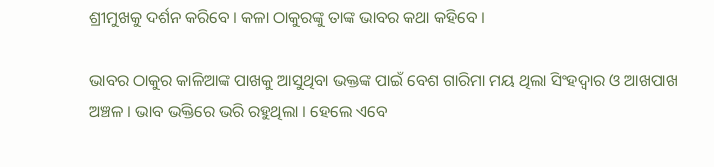ଶ୍ରୀମୁଖକୁ ଦର୍ଶନ କରିବେ । କଳା ଠାକୁରଙ୍କୁ ତାଙ୍କ ଭାବର କଥା କହିବେ ।

ଭାବର ଠାକୁର କାଳିଆଙ୍କ ପାଖକୁ ଆସୁଥିବା ଭକ୍ତଙ୍କ ପାଇଁ ବେଶ ଗାରିମା ମୟ ଥିଲା ସିଂହଦ୍ୱାର ଓ ଆଖପାଖ ଅଞ୍ଚଳ । ଭାବ ଭକ୍ତିରେ ଭରି ରହୁଥିଲା । ହେଲେ ଏବେ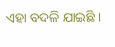ଏହା ବଦଳି ଯାଇଛି ।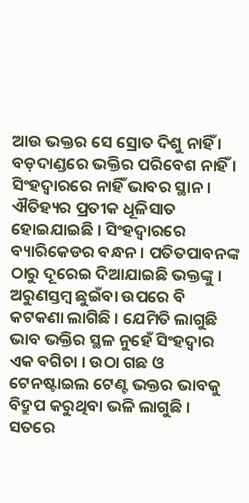ଆଉ ଭକ୍ତର ସେ ସ୍ରୋତ ଦିଶୁ ନାହିଁ । ବଡ଼ଦାଣ୍ଡରେ ଭକ୍ତିର ପରିବେଶ ନାହିଁ । ସିଂହଦ୍ୱାରରେ ନାହିଁ ଭାବର ସ୍ଥାନ । ଐତିହ୍ୟର ପ୍ରତୀକ ଧୂଳିସାତ ହୋଇଯାଇଛି । ସିଂହଦ୍ୱାରରେ ବ୍ୟାରିକେଡର ବନ୍ଧନ । ପତିତପାବନଙ୍କ ଠାରୁ ଦୂରେଇ ଦିଆଯାଇଛି ଭକ୍ତଙ୍କୁ । ଅରୁଣସ୍ତମ୍ବ ଛୁଇଁବା ଉପରେ ବି କଟକଣା ଲାଗିଛି । ଯେମିତି ଲାଗୁଛି ଭାବ ଭକ୍ତିର ସ୍ଥଳ ନୁହେଁ ସିଂହଦ୍ୱାର ଏକ ବଗିଚା । ଉଠା ଗଛ ଓ ଟେନଷ୍ଟାଇଲ ଟେଣ୍ଟ ଭକ୍ତର ଭାବକୁ ବିଦ୍ରୁପ କରୁଥିବା ଭଳି ଲାଗୁଛି । ସତରେ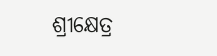ଶ୍ରୀକ୍ଷେତ୍ର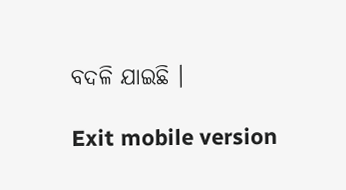ବଦଳି ଯାଇଛି ।

Exit mobile version